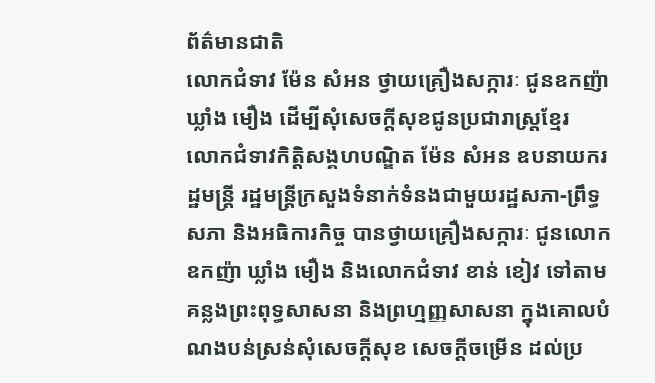ព័ត៌មានជាតិ
លោកជំទាវ ម៉ែន សំអន ថ្វាយគ្រឿងសក្ការៈ ជូនឧកញ៉ា ឃ្លាំង មឿង ដើម្បីសុំសេចក្តីសុខជូនប្រជារាស្ត្រខ្មែរ
លោកជំទាវកិត្តិសង្គហបណ្ឌិត ម៉ែន សំអន ឧបនាយករដ្ឋមន្ត្រី រដ្ឋមន្ត្រីក្រសួងទំនាក់ទំនងជាមួយរដ្ឋសភា-ព្រឹទ្ធសភា និងអធិការកិច្ច បានថ្វាយគ្រឿងសក្ការៈ ជូនលោកឧកញ៉ា ឃ្លាំង មឿង និងលោកជំទាវ ខាន់ ខៀវ ទៅតាមគន្លងព្រះពុទ្ធសាសនា និងព្រហ្មញ្ញសាសនា ក្នុងគោលបំណងបន់ស្រន់សុំសេចក្តីសុខ សេចក្តីចម្រើន ដល់ប្រ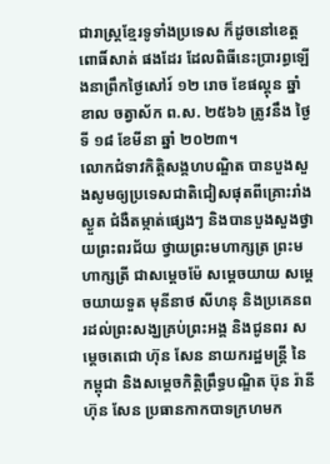ជារាស្ត្រខ្មែរទូទាំងប្រទេស ក៏ដូចនៅខេត្តពោធិ៍សាត់ ផងដែរ ដែលពិធីនេះប្រារព្ធឡើងនាព្រឹកថ្ងៃសៅរ៍ ១២ រោច ខែផល្គុន ឆ្នាំខាល ចត្វាស័ក ព.ស. ២៥៦៦ ត្រូវនឹង ថ្ងៃទី ១៨ ខែមីនា ឆ្នាំ ២០២៣។
លោកជំទាវកិត្តិសង្គហបណ្ឌិត បានបួងសួងសូមឲ្យប្រទេសជាតិជៀសផុតពីគ្រោះរាំងស្ងួត ជំងឺតម្កាត់ផ្សេងៗ និងបានបួងសួងថ្វាយព្រះពរជ័យ ថ្វាយព្រះមហាក្សត្រ ព្រះមហាក្សត្រី ជាសម្តេចម៉ែ សម្តេចយាយ សម្តេចយាយទួត មុនីនាថ សីហនុ និងប្រគេនពរដល់ព្រះសង្ឃគ្រប់ព្រះអង្គ និងជូនពរ សម្តេចតេជោ ហ៊ុន សែន នាយករដ្ឋមន្ត្រី នៃកម្ពុជា និងសម្តេចកិត្តិព្រឹទ្ធបណ្ឌិត ប៊ុន រ៉ានី ហ៊ុន សែន ប្រធានកាកបាទក្រហមក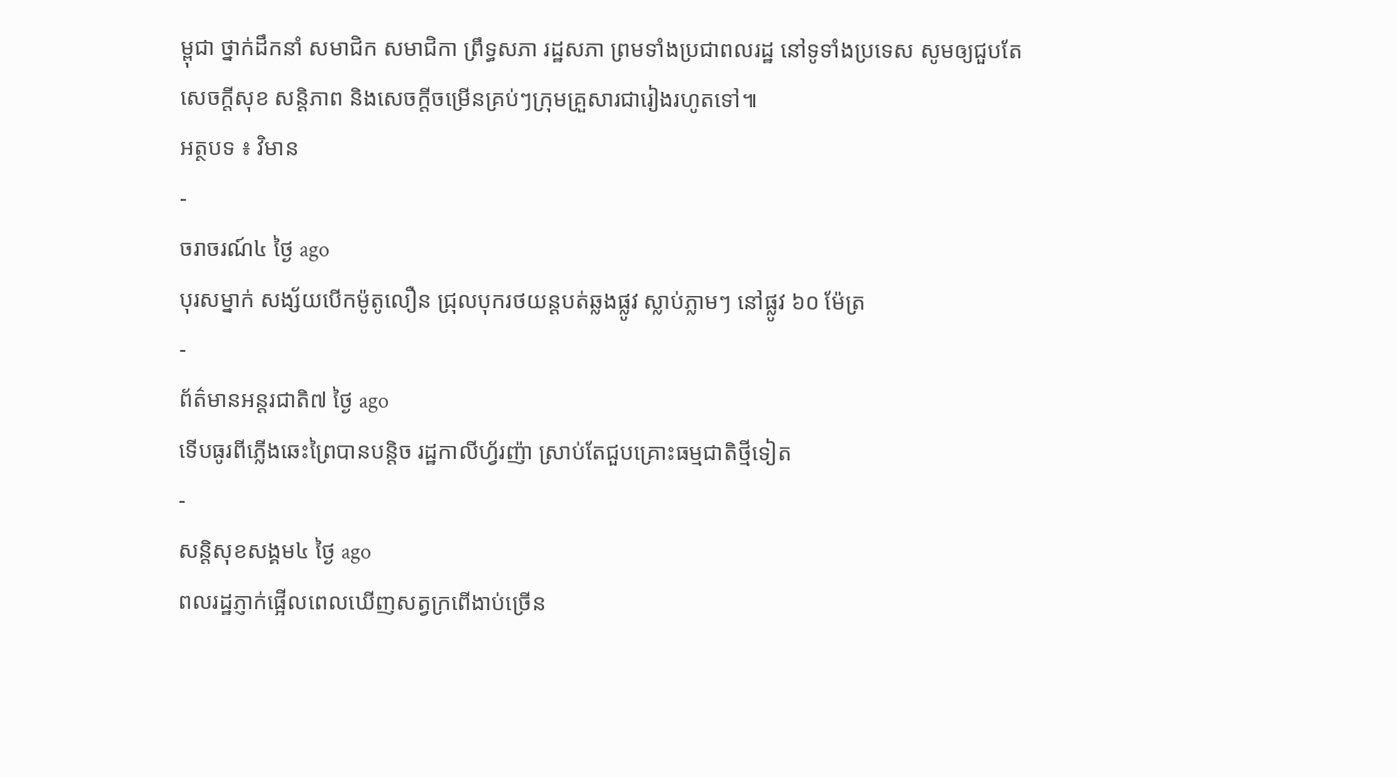ម្ពុជា ថ្នាក់ដឹកនាំ សមាជិក សមាជិកា ព្រឹទ្ធសភា រដ្ឋសភា ព្រមទាំងប្រជាពលរដ្ឋ នៅទូទាំងប្រទេស សូមឲ្យជួបតែសេចក្តីសុខ សន្តិភាព និងសេចក្តីចម្រើនគ្រប់ៗក្រុមគ្រួសារជារៀងរហូតទៅ៕
អត្ថបទ ៖ វិមាន
-
ចរាចរណ៍៤ ថ្ងៃ ago
បុរសម្នាក់ សង្ស័យបើកម៉ូតូលឿន ជ្រុលបុករថយន្តបត់ឆ្លងផ្លូវ ស្លាប់ភ្លាមៗ នៅផ្លូវ ៦០ ម៉ែត្រ
-
ព័ត៌មានអន្ដរជាតិ៧ ថ្ងៃ ago
ទើបធូរពីភ្លើងឆេះព្រៃបានបន្តិច រដ្ឋកាលីហ្វ័រញ៉ា ស្រាប់តែជួបគ្រោះធម្មជាតិថ្មីទៀត
-
សន្តិសុខសង្គម៤ ថ្ងៃ ago
ពលរដ្ឋភ្ញាក់ផ្អើលពេលឃើញសត្វក្រពើងាប់ច្រើន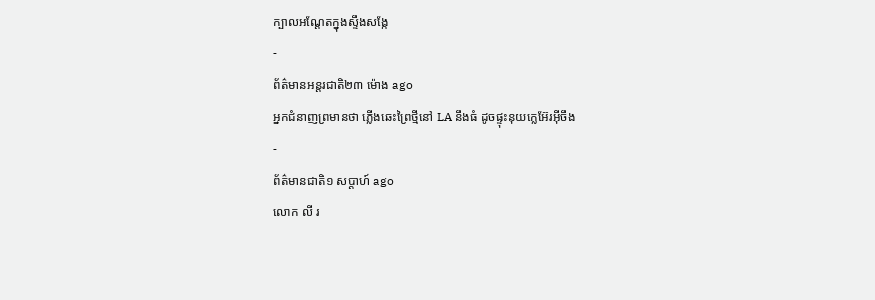ក្បាលអណ្ដែតក្នុងស្ទឹងសង្កែ
-
ព័ត៌មានអន្ដរជាតិ២៣ ម៉ោង ago
អ្នកជំនាញព្រមានថា ភ្លើងឆេះព្រៃថ្មីនៅ LA នឹងធំ ដូចផ្ទុះនុយក្លេអ៊ែរអ៊ីចឹង
-
ព័ត៌មានជាតិ១ សប្តាហ៍ ago
លោក លី រ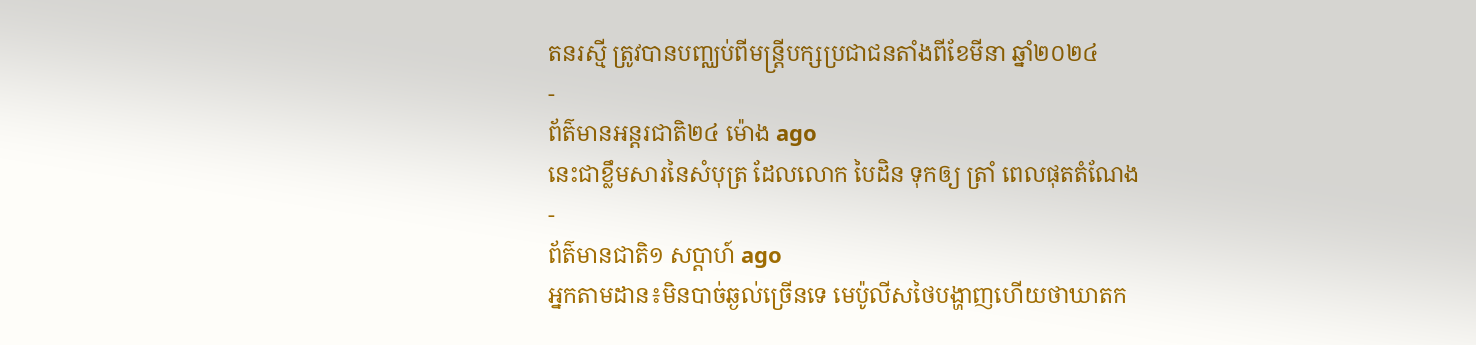តនរស្មី ត្រូវបានបញ្ឈប់ពីមន្ត្រីបក្សប្រជាជនតាំងពីខែមីនា ឆ្នាំ២០២៤
-
ព័ត៌មានអន្ដរជាតិ២៤ ម៉ោង ago
នេះជាខ្លឹមសារនៃសំបុត្រ ដែលលោក បៃដិន ទុកឲ្យ ត្រាំ ពេលផុតតំណែង
-
ព័ត៌មានជាតិ១ សប្តាហ៍ ago
អ្នកតាមដាន៖មិនបាច់ឆ្ងល់ច្រើនទេ មេប៉ូលីសថៃបង្ហាញហើយថាឃាតក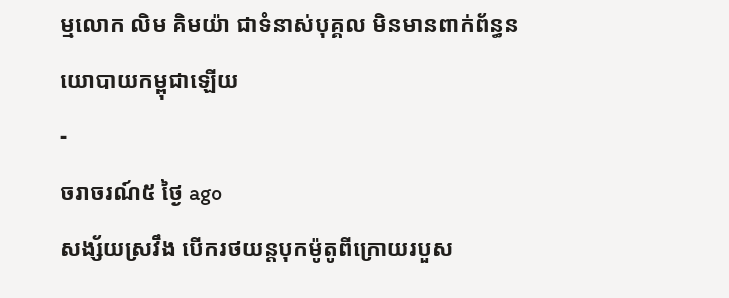ម្មលោក លិម គិមយ៉ា ជាទំនាស់បុគ្គល មិនមានពាក់ព័ន្ធនយោបាយកម្ពុជាឡើយ
-
ចរាចរណ៍៥ ថ្ងៃ ago
សង្ស័យស្រវឹង បើករថយន្តបុកម៉ូតូពីក្រោយរបួស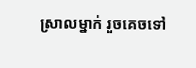ស្រាលម្នាក់ រួចគេចទៅ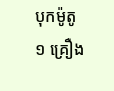បុកម៉ូតូ ១ គ្រឿង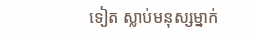ទៀត ស្លាប់មនុស្សម្នាក់